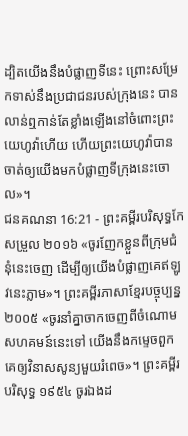ដ្បិតយើងនឹងបំផ្លាញទីនេះ ព្រោះសម្រែកទាស់នឹងប្រជាជនរបស់ក្រុងនេះ បានលាន់ឮកាន់តែខ្លាំងឡើងនៅចំពោះព្រះយេហូវ៉ាហើយ ហើយព្រះយេហូវ៉ាបានចាត់ឲ្យយើងមកបំផ្លាញទីក្រុងនេះចោល»។
ជនគណនា 16:21 - ព្រះគម្ពីរបរិសុទ្ធកែសម្រួល ២០១៦ «ចូរញែកខ្លួនពីក្រុមជំនុំនេះចេញ ដើម្បីឲ្យយើងបំផ្លាញគេឥឡូវនេះភ្លាម»។ ព្រះគម្ពីរភាសាខ្មែរបច្ចុប្បន្ន ២០០៥ «ចូរនាំគ្នាចាកចេញពីចំណោមសហគមន៍នេះទៅ យើងនឹងកម្ទេចពួកគេឲ្យវិនាសសូន្យមួយរំពេច»។ ព្រះគម្ពីរបរិសុទ្ធ ១៩៥៤ ចូរឯងដ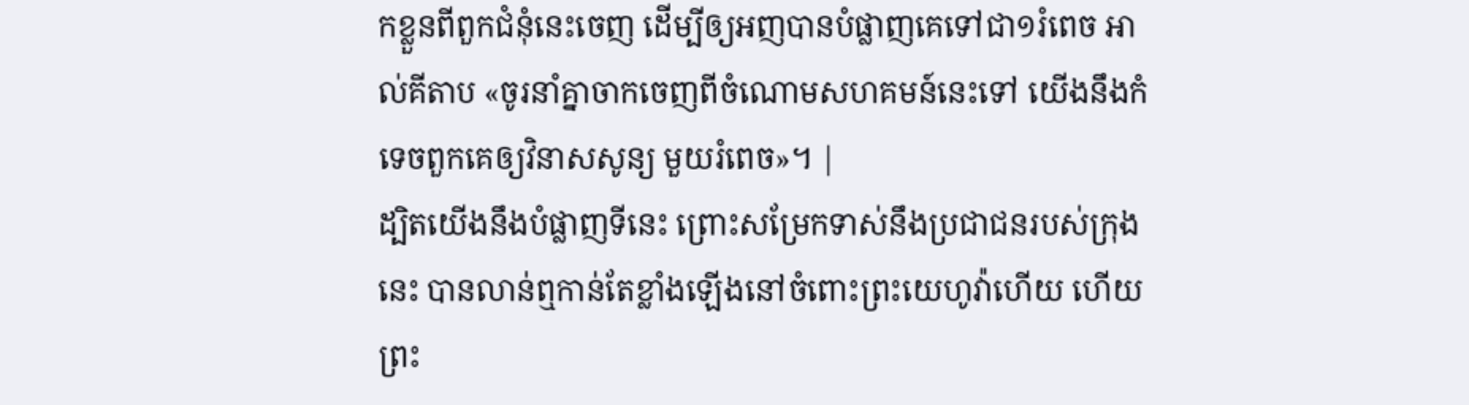កខ្លួនពីពួកជំនុំនេះចេញ ដើម្បីឲ្យអញបានបំផ្លាញគេទៅជា១រំពេច អាល់គីតាប «ចូរនាំគ្នាចាកចេញពីចំណោមសហគមន៍នេះទៅ យើងនឹងកំទេចពួកគេឲ្យវិនាសសូន្យ មួយរំពេច»។ |
ដ្បិតយើងនឹងបំផ្លាញទីនេះ ព្រោះសម្រែកទាស់នឹងប្រជាជនរបស់ក្រុងនេះ បានលាន់ឮកាន់តែខ្លាំងឡើងនៅចំពោះព្រះយេហូវ៉ាហើយ ហើយព្រះ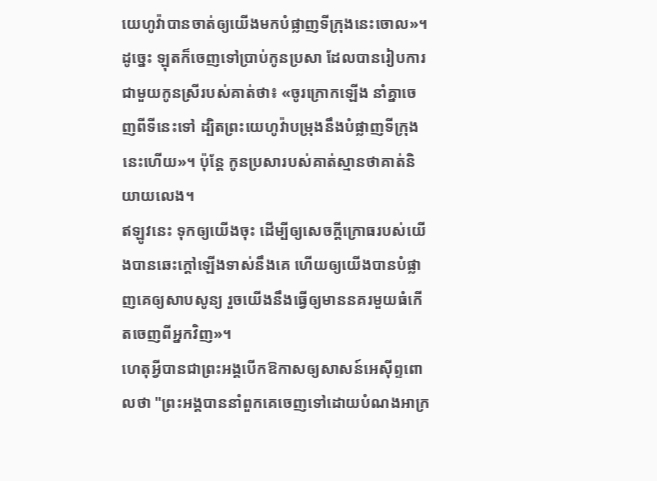យេហូវ៉ាបានចាត់ឲ្យយើងមកបំផ្លាញទីក្រុងនេះចោល»។
ដូច្នេះ ឡុតក៏ចេញទៅប្រាប់កូនប្រសា ដែលបានរៀបការជាមួយកូនស្រីរបស់គាត់ថា៖ «ចូរក្រោកឡើង នាំគ្នាចេញពីទីនេះទៅ ដ្បិតព្រះយេហូវ៉ាបម្រុងនឹងបំផ្លាញទីក្រុងនេះហើយ»។ ប៉ុន្ដែ កូនប្រសារបស់គាត់ស្មានថាគាត់និយាយលេង។
ឥឡូវនេះ ទុកឲ្យយើងចុះ ដើម្បីឲ្យសេចក្ដីក្រោធរបស់យើងបានឆេះក្តៅឡើងទាស់នឹងគេ ហើយឲ្យយើងបានបំផ្លាញគេឲ្យសាបសូន្យ រួចយើងនឹងធ្វើឲ្យមាននគរមួយធំកើតចេញពីអ្នកវិញ»។
ហេតុអ្វីបានជាព្រះអង្គបើកឱកាសឲ្យសាសន៍អេស៊ីព្ទពោលថា "ព្រះអង្គបាននាំពួកគេចេញទៅដោយបំណងអាក្រ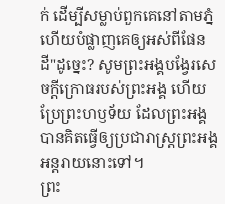ក់ ដើម្បីសម្លាប់ពួកគេនៅតាមភ្នំ ហើយបំផ្លាញគេឲ្យអស់ពីផែនដី"ដូច្នេះ? សូមព្រះអង្គបង្វែរសេចក្ដីក្រោធរបស់ព្រះអង្គ ហើយប្រែព្រះហឫទ័យ ដែលព្រះអង្គបានគិតធ្វើឲ្យប្រជារាស្ត្រព្រះអង្គអន្តរាយនោះទៅ។
ព្រះ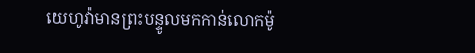យេហូវ៉ាមានព្រះបន្ទូលមកកាន់លោកម៉ូ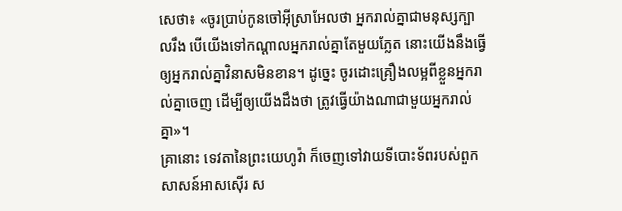សេថា៖ «ចូរប្រាប់កូនចៅអ៊ីស្រាអែលថា អ្នករាល់គ្នាជាមនុស្សក្បាលរឹង បើយើងទៅកណ្ដាលអ្នករាល់គ្នាតែមួយភ្លែត នោះយើងនឹងធ្វើឲ្យអ្នករាល់គ្នាវិនាសមិនខាន។ ដូច្នេះ ចូរដោះគ្រឿងលម្អពីខ្លួនអ្នករាល់គ្នាចេញ ដើម្បីឲ្យយើងដឹងថា ត្រូវធ្វើយ៉ាងណាជាមួយអ្នករាល់គ្នា»។
គ្រានោះ ទេវតានៃព្រះយេហូវ៉ា ក៏ចេញទៅវាយទីបោះទ័ពរបស់ពួកសាសន៍អាសស៊ើរ ស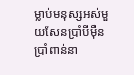ម្លាប់មនុស្សអស់មួយសែនប្រាំបីម៉ឺនប្រាំពាន់នា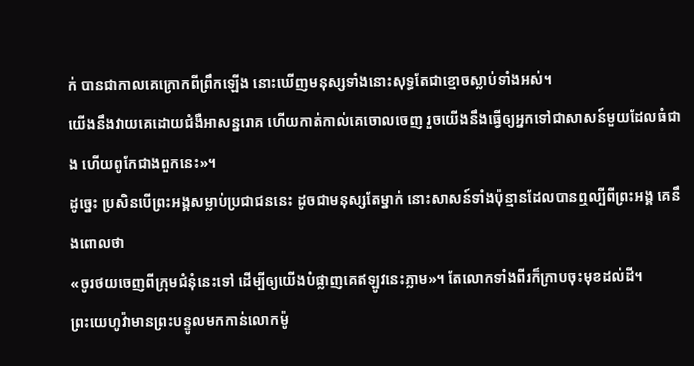ក់ បានជាកាលគេក្រោកពីព្រឹកឡើង នោះឃើញមនុស្សទាំងនោះសុទ្ធតែជាខ្មោចស្លាប់ទាំងអស់។
យើងនឹងវាយគេដោយជំងឺអាសន្នរោគ ហើយកាត់កាល់គេចោលចេញ រួចយើងនឹងធ្វើឲ្យអ្នកទៅជាសាសន៍មួយដែលធំជាង ហើយពូកែជាងពួកនេះ»។
ដូច្នេះ ប្រសិនបើព្រះអង្គសម្លាប់ប្រជាជននេះ ដូចជាមនុស្សតែម្នាក់ នោះសាសន៍ទាំងប៉ុន្មានដែលបានឮល្បីពីព្រះអង្គ គេនឹងពោលថា
«ចូរថយចេញពីក្រុមជំនុំនេះទៅ ដើម្បីឲ្យយើងបំផ្លាញគេឥឡូវនេះភ្លាម»។ តែលោកទាំងពីរក៏ក្រាបចុះមុខដល់ដី។
ព្រះយេហូវ៉ាមានព្រះបន្ទូលមកកាន់លោកម៉ូ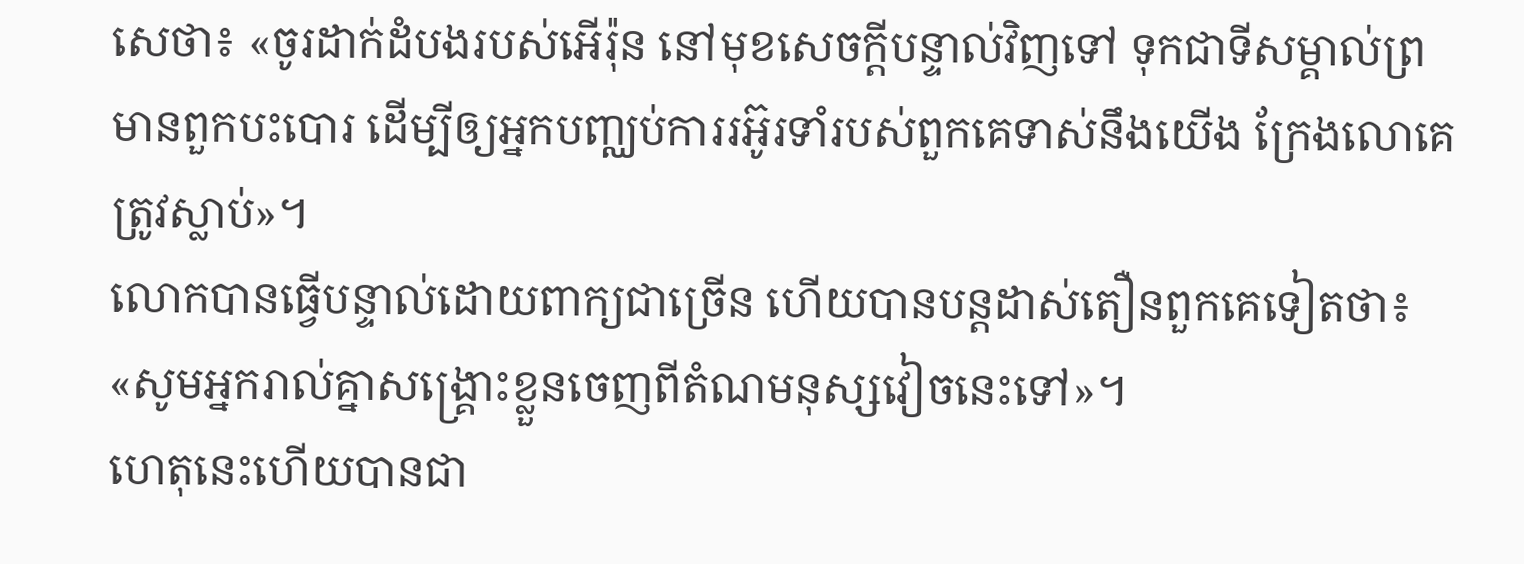សេថា៖ «ចូរដាក់ដំបងរបស់អើរ៉ុន នៅមុខសេចក្ដីបន្ទាល់វិញទៅ ទុកជាទីសម្គាល់ព្រមានពួកបះបោរ ដើម្បីឲ្យអ្នកបញ្ឈប់ការរអ៊ូរទាំរបស់ពួកគេទាស់នឹងយើង ក្រែងលោគេត្រូវស្លាប់»។
លោកបានធ្វើបន្ទាល់ដោយពាក្យជាច្រើន ហើយបានបន្ដដាស់តឿនពួកគេទៀតថា៖ «សូមអ្នករាល់គ្នាសង្គ្រោះខ្លួនចេញពីតំណមនុស្សវៀចនេះទៅ»។
ហេតុនេះហើយបានជា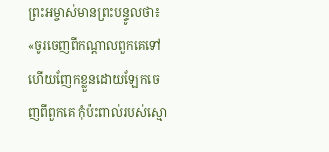ព្រះអម្ចាស់មានព្រះបន្ទូលថា៖ «ចូរចេញពីកណ្តាលពួកគេទៅ ហើយញែកខ្លួនដោយឡែកចេញពីពួកគេ កុំប៉ះពាល់របស់ស្មោ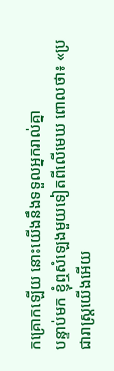កគ្រោកឡើយ នោះយើងនឹងទទួលអ្នករាល់គ្នា
បន្ទាប់មក ខ្ញុំឮសំឡេងមួយទៀតពីលើមេឃ ពោលថា៖ «ប្រជារាស្ត្រយើងអើយ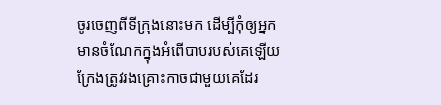ចូរចេញពីទីក្រុងនោះមក ដើម្បីកុំឲ្យអ្នកមានចំណែកក្នុងអំពើបាបរបស់គេឡើយ ក្រែងត្រូវរងគ្រោះកាចជាមួយគេដែរ